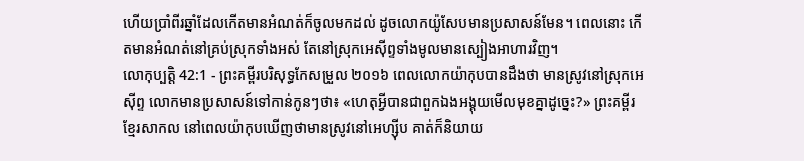ហើយប្រាំពីរឆ្នាំដែលកើតមានអំណត់ក៏ចូលមកដល់ ដូចលោកយ៉ូសែបមានប្រសាសន៍មែន។ ពេលនោះ កើតមានអំណត់នៅគ្រប់ស្រុកទាំងអស់ តែនៅស្រុកអេស៊ីព្ទទាំងមូលមានស្បៀងអាហារវិញ។
លោកុប្បត្តិ 42:1 - ព្រះគម្ពីរបរិសុទ្ធកែសម្រួល ២០១៦ ពេលលោកយ៉ាកុបបានដឹងថា មានស្រូវនៅស្រុកអេស៊ីព្ទ លោកមានប្រសាសន៍ទៅកាន់កូនៗថា៖ «ហេតុអ្វីបានជាពួកឯងអង្គុយមើលមុខគ្នាដូច្នេះ?» ព្រះគម្ពីរខ្មែរសាកល នៅពេលយ៉ាកុបឃើញថាមានស្រូវនៅអេហ្ស៊ីប គាត់ក៏និយាយ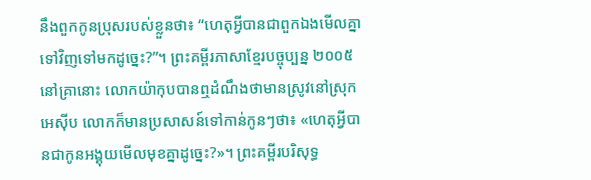នឹងពួកកូនប្រុសរបស់ខ្លួនថា៖ “ហេតុអ្វីបានជាពួកឯងមើលគ្នាទៅវិញទៅមកដូច្នេះ?”។ ព្រះគម្ពីរភាសាខ្មែរបច្ចុប្បន្ន ២០០៥ នៅគ្រានោះ លោកយ៉ាកុបបានឮដំណឹងថាមានស្រូវនៅស្រុកអេស៊ីប លោកក៏មានប្រសាសន៍ទៅកាន់កូនៗថា៖ «ហេតុអ្វីបានជាកូនអង្គុយមើលមុខគ្នាដូច្នេះ?»។ ព្រះគម្ពីរបរិសុទ្ធ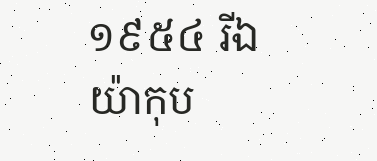១៩៥៤ រីឯយ៉ាកុប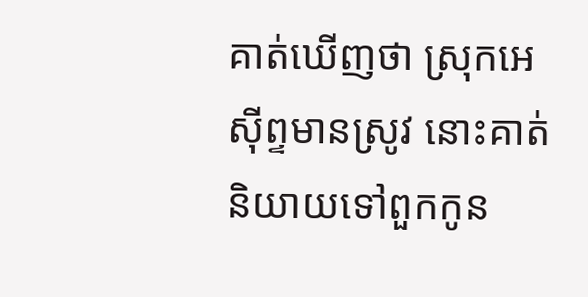គាត់ឃើញថា ស្រុកអេស៊ីព្ទមានស្រូវ នោះគាត់និយាយទៅពួកកូន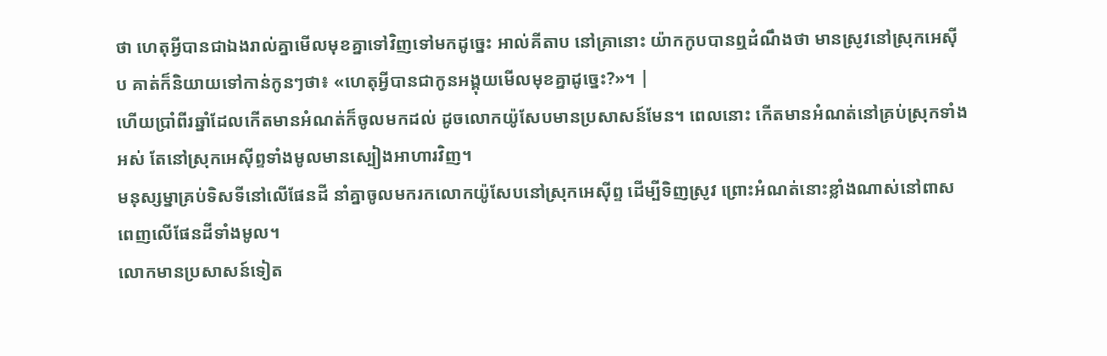ថា ហេតុអ្វីបានជាឯងរាល់គ្នាមើលមុខគ្នាទៅវិញទៅមកដូច្នេះ អាល់គីតាប នៅគ្រានោះ យ៉ាកកូបបានឮដំណឹងថា មានស្រូវនៅស្រុកអេស៊ីប គាត់ក៏និយាយទៅកាន់កូនៗថា៖ «ហេតុអ្វីបានជាកូនអង្គុយមើលមុខគ្នាដូច្នេះ?»។ |
ហើយប្រាំពីរឆ្នាំដែលកើតមានអំណត់ក៏ចូលមកដល់ ដូចលោកយ៉ូសែបមានប្រសាសន៍មែន។ ពេលនោះ កើតមានអំណត់នៅគ្រប់ស្រុកទាំងអស់ តែនៅស្រុកអេស៊ីព្ទទាំងមូលមានស្បៀងអាហារវិញ។
មនុស្សម្នាគ្រប់ទិសទីនៅលើផែនដី នាំគ្នាចូលមករកលោកយ៉ូសែបនៅស្រុកអេស៊ីព្ទ ដើម្បីទិញស្រូវ ព្រោះអំណត់នោះខ្លាំងណាស់នៅពាសពេញលើផែនដីទាំងមូល។
លោកមានប្រសាសន៍ទៀត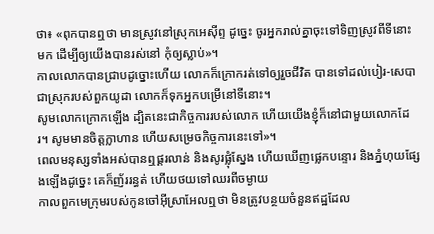ថា៖ «ពុកបានឮថា មានស្រូវនៅស្រុកអេស៊ីព្ទ ដូច្នេះ ចូរអ្នករាល់គ្នាចុះទៅទិញស្រូវពីទីនោះមក ដើម្បីឲ្យយើងបានរស់នៅ កុំឲ្យស្លាប់»។
កាលលោកបានជ្រាបដូច្នោះហើយ លោកក៏ក្រោករត់ទៅឲ្យរួចជីវិត បានទៅដល់បៀរ-សេបា ជាស្រុករបស់ពួកយូដា លោកក៏ទុកអ្នកបម្រើនៅទីនោះ។
សូមលោកក្រោកឡើង ដ្បិតនេះជាកិច្ចការរបស់លោក ហើយយើងខ្ញុំក៏នៅជាមួយលោកដែរ។ សូមមានចិត្តក្លាហាន ហើយសម្រេចកិច្ចការនេះទៅ»។
ពេលមនុស្សទាំងអស់បានឮផ្គរលាន់ និងសូរផ្លុំស្នែង ហើយឃើញផ្លេកបន្ទោរ និងភ្នំហុយផ្សែងឡើងដូច្នេះ គេក៏ញ័ររន្ធត់ ហើយថយទៅឈរពីចម្ងាយ
កាលពួកមេក្រុមរបស់កូនចៅអ៊ីស្រាអែលឮថា មិនត្រូវបន្ថយចំនួនឥដ្ឋដែល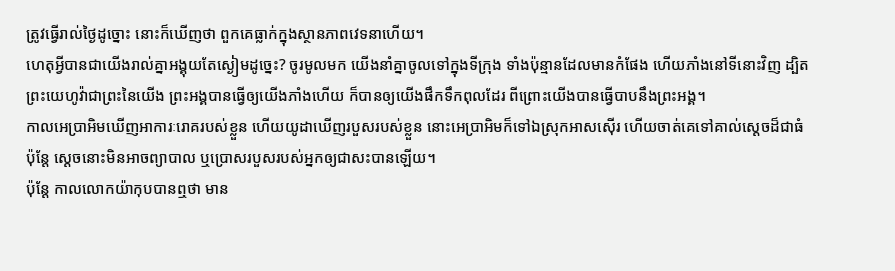ត្រូវធ្វើរាល់ថ្ងៃដូច្នោះ នោះក៏ឃើញថា ពួកគេធ្លាក់ក្នុងស្ថានភាពវេទនាហើយ។
ហេតុអ្វីបានជាយើងរាល់គ្នាអង្គុយតែស្ងៀមដូច្នេះ? ចូរមូលមក យើងនាំគ្នាចូលទៅក្នុងទីក្រុង ទាំងប៉ុន្មានដែលមានកំផែង ហើយភាំងនៅទីនោះវិញ ដ្បិតព្រះយេហូវ៉ាជាព្រះនៃយើង ព្រះអង្គបានធ្វើឲ្យយើងភាំងហើយ ក៏បានឲ្យយើងផឹកទឹកពុលដែរ ពីព្រោះយើងបានធ្វើបាបនឹងព្រះអង្គ។
កាលអេប្រាអិមឃើញអាការៈរោគរបស់ខ្លួន ហើយយូដាឃើញរបួសរបស់ខ្លួន នោះអេប្រាអិមក៏ទៅឯស្រុកអាសស៊ើរ ហើយចាត់គេទៅគាល់ស្ដេចដ៏ជាធំ ប៉ុន្ដែ ស្ដេចនោះមិនអាចព្យាបាល ឬប្រោសរបួសរបស់អ្នកឲ្យជាសះបានឡើយ។
ប៉ុន្ដែ កាលលោកយ៉ាកុបបានឮថា មាន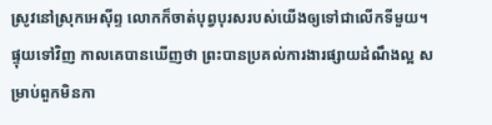ស្រូវនៅស្រុកអេស៊ីព្ទ លោកក៏ចាត់បុព្វបុរសរបស់យើងឲ្យទៅជាលើកទីមួយ។
ផ្ទុយទៅវិញ កាលគេបានឃើញថា ព្រះបានប្រគល់ការងារផ្សាយដំណឹងល្អ សម្រាប់ពួកមិនកា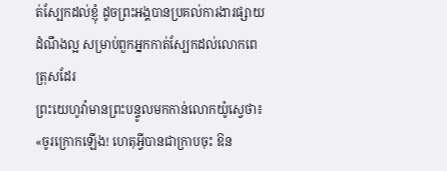ត់ស្បែកដល់ខ្ញុំ ដូចព្រះអង្គបានប្រគល់ការងារផ្សាយដំណឹងល្អ សម្រាប់ពួកអ្នកកាត់ស្បែកដល់លោកពេត្រុសដែរ
ព្រះយេហូវ៉ាមានព្រះបន្ទូលមកកាន់លោកយ៉ូស្វេថា៖ «ចូរក្រោកឡើង! ហេតុអ្វីបានជាក្រាបចុះ ឱន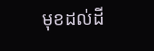មុខដល់ដី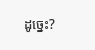ដូច្នេះ?